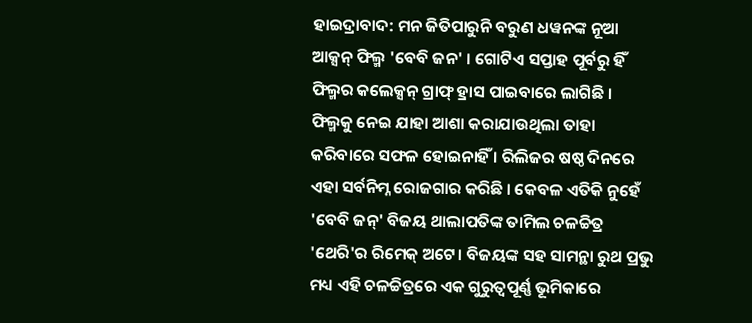ହାଇଦ୍ରାବାଦ: ମନ ଜିତିପାରୁନି ବରୁଣ ଧୱନଙ୍କ ନୂଆ ଆକ୍ସନ୍ ଫିଲ୍ମ 'ବେବି ଜନ' । ଗୋଟିଏ ସପ୍ତାହ ପୂର୍ବରୁ ହିଁ ଫିଲ୍ମର କଲେକ୍ସନ୍ ଗ୍ରାଫ୍ ହ୍ରାସ ପାଇବାରେ ଲାଗିଛି । ଫିଲ୍ମକୁ ନେଇ ଯାହା ଆଶା କରାଯାଉଥିଲା ତାହା କରିବାରେ ସଫଳ ହୋଇନାହିଁ । ରିଲିଜର ଷଷ୍ଠ ଦିନରେ ଏହା ସର୍ବନିମ୍ନ ରୋଜଗାର କରିଛି । କେବଳ ଏତିକି ନୁହେଁ 'ବେବି ଜନ୍' ବିଜୟ ଥାଲାପତିଙ୍କ ତାମିଲ ଚଳଚ୍ଚିତ୍ର 'ଥେରି'ର ରିମେକ୍ ଅଟେ। ବିଜୟଙ୍କ ସହ ସାମନ୍ଥା ରୁଥ ପ୍ରଭୁ ମଧ୍ୟ ଏହି ଚଳଚ୍ଚିତ୍ରରେ ଏକ ଗୁରୁତ୍ୱପୂର୍ଣ୍ଣ ଭୂମିକାରେ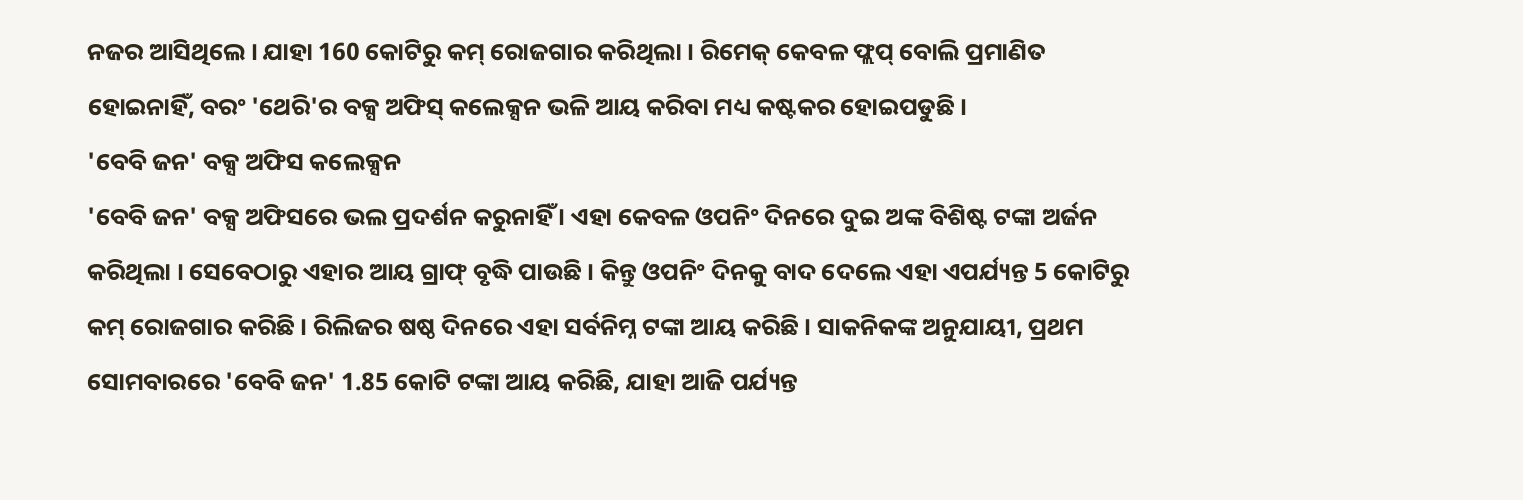ନଜର ଆସିଥିଲେ । ଯାହା 160 କୋଟିରୁ କମ୍ ରୋଜଗାର କରିଥିଲା । ରିମେକ୍ କେବଳ ଫ୍ଲପ୍ ବୋଲି ପ୍ରମାଣିତ ହୋଇନାହିଁ, ବରଂ 'ଥେରି'ର ବକ୍ସ ଅଫିସ୍ କଲେକ୍ସନ ଭଳି ଆୟ କରିବା ମଧ୍ୟ କଷ୍ଟକର ହୋଇପଡୁଛି ।
'ବେବି ଜନ' ବକ୍ସ ଅଫିସ କଲେକ୍ସନ
'ବେବି ଜନ' ବକ୍ସ ଅଫିସରେ ଭଲ ପ୍ରଦର୍ଶନ କରୁନାହିଁ । ଏହା କେବଳ ଓପନିଂ ଦିନରେ ଦୁଇ ଅଙ୍କ ବିଶିଷ୍ଟ ଟଙ୍କା ଅର୍ଜନ କରିଥିଲା । ସେବେଠାରୁ ଏହାର ଆୟ ଗ୍ରାଫ୍ ବୃଦ୍ଧି ପାଉଛି । କିନ୍ତୁ ଓପନିଂ ଦିନକୁ ବାଦ ଦେଲେ ଏହା ଏପର୍ଯ୍ୟନ୍ତ 5 କୋଟିରୁ କମ୍ ରୋଜଗାର କରିଛି । ରିଲିଜର ଷଷ୍ଠ ଦିନରେ ଏହା ସର୍ବନିମ୍ନ ଟଙ୍କା ଆୟ କରିଛି । ସାକନିକଙ୍କ ଅନୁଯାୟୀ, ପ୍ରଥମ ସୋମବାରରେ 'ବେବି ଜନ' 1.85 କୋଟି ଟଙ୍କା ଆୟ କରିଛି, ଯାହା ଆଜି ପର୍ଯ୍ୟନ୍ତ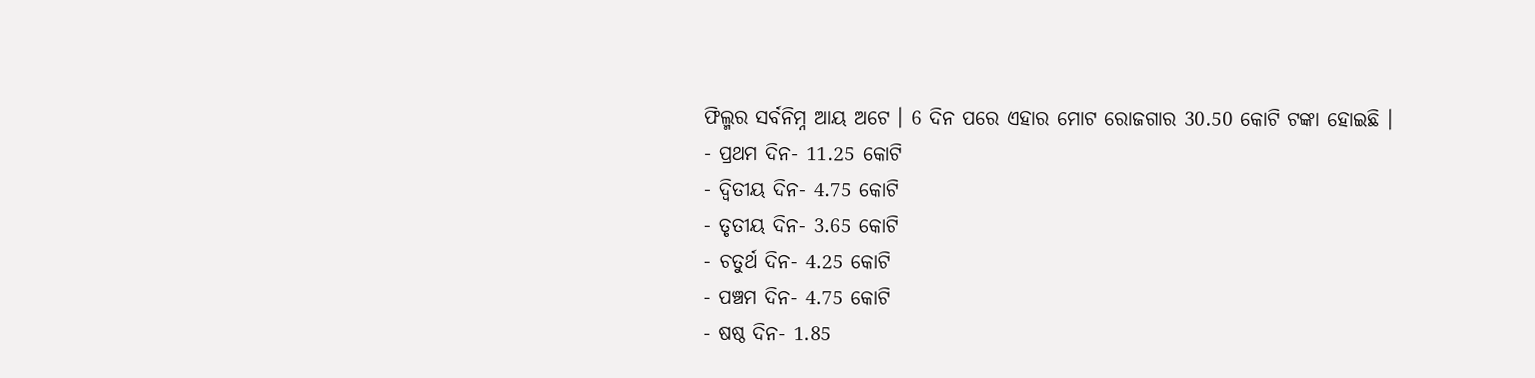ଫିଲ୍ମର ସର୍ବନିମ୍ନ ଆୟ ଅଟେ । 6 ଦିନ ପରେ ଏହାର ମୋଟ ରୋଜଗାର 30.50 କୋଟି ଟଙ୍କା ହୋଇଛି ।
- ପ୍ରଥମ ଦିନ- 11.25 କୋଟି
- ଦ୍ୱିତୀୟ ଦିନ- 4.75 କୋଟି
- ତୃତୀୟ ଦିନ- 3.65 କୋଟି
- ଚତୁର୍ଥ ଦିନ- 4.25 କୋଟି
- ପଞ୍ଚମ ଦିନ- 4.75 କୋଟି
- ଷଷ୍ଠ ଦିନ- 1.85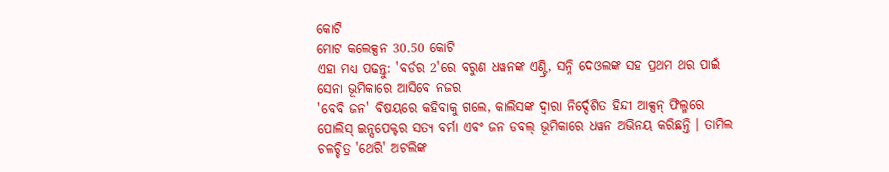କୋଟି
ମୋଟ କଲେକ୍ସନ 30.50 କୋଟି
ଏହା ମଧ୍ୟ ପଢନ୍ତୁ: 'ବର୍ଡର 2'ରେ ବରୁଣ ଧୱନଙ୍କ ଏଣ୍ଟ୍ରି, ସନ୍ନି ଦେଓଲଙ୍କ ସହ ପ୍ରଥମ ଥର ପାଇଁ ସେନା ଭୂମିକାରେ ଆସିବେ ନଜର
'ବେବି ଜନ' ବିଷୟରେ କହିବାକୁ ଗଲେ, କାଲିସଙ୍କ ଦ୍ୱାରା ନିର୍ଦ୍ଦେଶିତ ହିନ୍ଦୀ ଆକ୍ସନ୍ ଫିଲ୍ମରେ ପୋଲିସ୍ ଇନ୍ସପେକ୍ଟର ସତ୍ୟ ବର୍ମା ଏବଂ ଜନ ଡବଲ୍ ଭୂମିକାରେ ଧୱନ ଅଭିନୟ କରିଛନ୍ତି । ତାମିଲ ଚଳଚ୍ଚିତ୍ର 'ଥେରି' ଅଟଲିଙ୍କ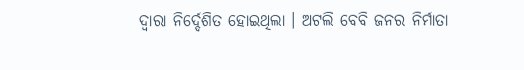ଦ୍ୱାରା ନିର୍ଦ୍ଦେଶିତ ହୋଇଥିଲା । ଅଟଲି ବେବି ଜନର ନିର୍ମାତା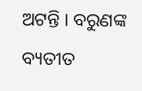ଅଟନ୍ତି । ବରୁଣଙ୍କ ବ୍ୟତୀତ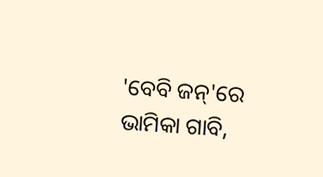'ବେବି ଜନ୍'ରେ ଭାମିକା ଗାବି,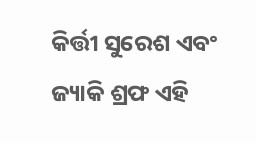କିର୍ତ୍ତୀ ସୁରେଶ ଏବଂ ଜ୍ୟାକି ଶ୍ରଫ ଏହି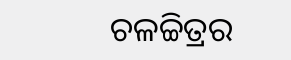ଚଳଚ୍ଚିତ୍ରର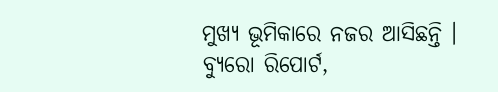ମୁଖ୍ୟ ଭୂମିକାରେ ନଜର ଆସିଛନ୍ତି ।
ବ୍ୟୁରୋ ରିପୋର୍ଟ,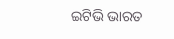ଇଟିଭି ଭାରତ